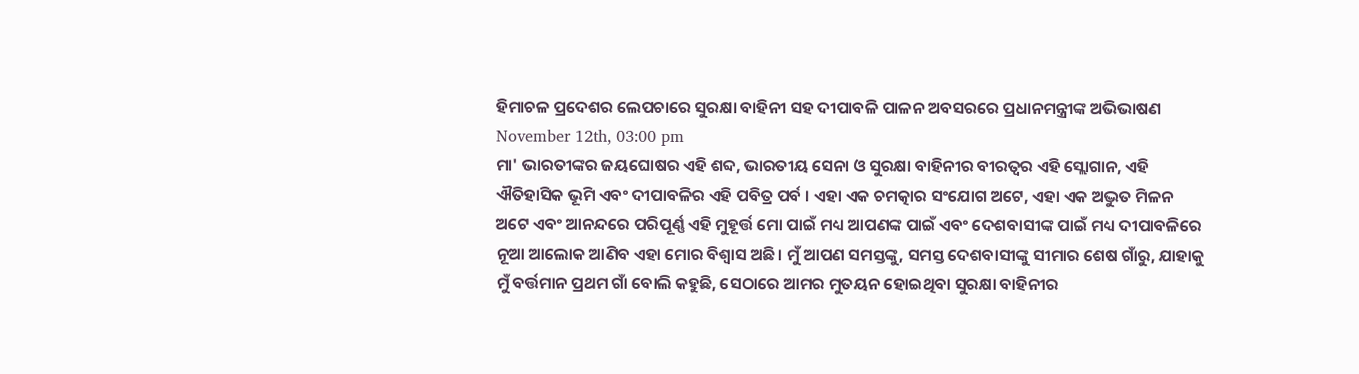ହିମାଚଳ ପ୍ରଦେଶର ଲେପଚାରେ ସୁରକ୍ଷା ବାହିନୀ ସହ ଦୀପାବଳି ପାଳନ ଅବସରରେ ପ୍ରଧାନମନ୍ତ୍ରୀଙ୍କ ଅଭିଭାଷଣ
November 12th, 03:00 pm
ମା' ଭାରତୀଙ୍କର ଜୟଘୋଷର ଏହି ଶବ୍ଦ, ଭାରତୀୟ ସେନା ଓ ସୁରକ୍ଷା ବାହିନୀର ବୀରତ୍ବର ଏହି ସ୍ଲୋଗାନ, ଏହି ଐତିହାସିକ ଭୂମି ଏବଂ ଦୀପାବଳିର ଏହି ପବିତ୍ର ପର୍ବ । ଏହା ଏକ ଚମତ୍କାର ସଂଯୋଗ ଅଟେ, ଏହା ଏକ ଅଦ୍ଭୁତ ମିଳନ ଅଟେ ଏବଂ ଆନନ୍ଦରେ ପରିପୂର୍ଣ୍ଣ ଏହି ମୁହୂର୍ତ୍ତ ମୋ ପାଇଁ ମଧ୍ୟ ଆପଣଙ୍କ ପାଇଁ ଏବଂ ଦେଶବାସୀଙ୍କ ପାଇଁ ମଧ୍ୟ ଦୀପାବଳିରେ ନୂଆ ଆଲୋକ ଆଣିବ ଏହା ମୋର ବିଶ୍ବାସ ଅଛି। ମୁଁ ଆପଣ ସମସ୍ତଙ୍କୁ, ସମସ୍ତ ଦେଶବାସୀଙ୍କୁ ସୀମାର ଶେଷ ଗାଁରୁ, ଯାହାକୁ ମୁଁ ବର୍ତ୍ତମାନ ପ୍ରଥମ ଗାଁ ବୋଲି କହୁଛି, ସେଠାରେ ଆମର ମୁତୟନ ହୋଇଥିବା ସୁରକ୍ଷା ବାହିନୀର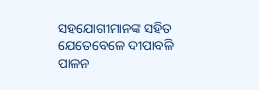ସହଯୋଗୀମାନଙ୍କ ସହିତ ଯେତେବେଳେ ଦୀପାବଳି ପାଳନ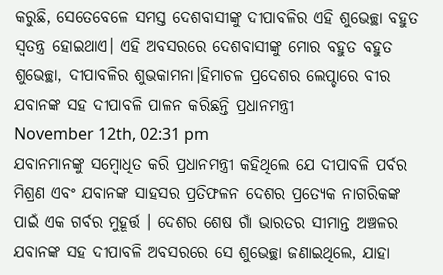କରୁଛି, ସେତେବେଳେ ସମସ୍ତ ଦେଶବାସୀଙ୍କୁ ଦୀପାବଳିର ଏହି ଶୁଭେଚ୍ଛା ବହୁତ ସ୍ବତନ୍ତ୍ର ହୋଇଥାଏ। ଏହି ଅବସରରେ ଦେଶବାସୀଙ୍କୁ ମୋର ବହୁତ ବହୁତ ଶୁଭେଚ୍ଛା, ଦୀପାବଳିର ଶୁଭକାମନା।ହିମାଚଳ ପ୍ରଦେଶର ଲେପ୍ଚାରେ ବୀର ଯବାନଙ୍କ ସହ ଦୀପାବଳି ପାଳନ କରିଛନ୍ତି ପ୍ରଧାନମନ୍ତ୍ରୀ
November 12th, 02:31 pm
ଯବାନମାନଙ୍କୁ ସମ୍ବୋଧିତ କରି ପ୍ରଧାନମନ୍ତ୍ରୀ କହିଥିଲେ ଯେ ଦୀପାବଳି ପର୍ବର ମିଶ୍ରଣ ଏବଂ ଯବାନଙ୍କ ସାହସର ପ୍ରତିଫଳନ ଦେଶର ପ୍ରତ୍ୟେକ ନାଗରିକଙ୍କ ପାଇଁ ଏକ ଗର୍ବର ମୁହୂର୍ତ୍ତ । ଦେଶର ଶେଷ ଗାଁ ଭାରତର ସୀମାନ୍ତ ଅଞ୍ଚଳର ଯବାନଙ୍କ ସହ ଦୀପାବଳି ଅବସରରେ ସେ ଶୁଭେଚ୍ଛା ଜଣାଇଥିଲେ, ଯାହା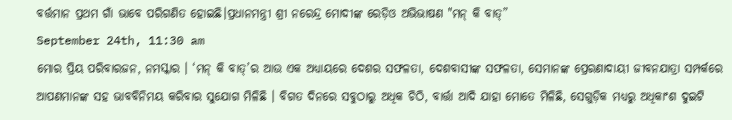ବର୍ତ୍ତମାନ ପ୍ରଥମ ଗାଁ ଭାବେ ପରିଗଣିତ ହୋଇଛି।ପ୍ରଧାନମନ୍ତ୍ରୀ ଶ୍ରୀ ନରେନ୍ଦ୍ର ମୋଦୀଙ୍କ ରେଡ଼ିଓ ଅଭିଭାଷଣ "ମନ୍ କି ବାତ୍”
September 24th, 11:30 am
ମୋର ପ୍ରିୟ ପରିବାରଜନ, ନମସ୍କାର । ‘ମନ୍ କି ବାତ୍’ର ଆଉ ଏକ ଅଧ୍ୟାୟରେ ଦେଶର ସଫଳତା, ଦେଶବାସୀଙ୍କ ସଫଳତା, ସେମାନଙ୍କ ପ୍ରେରଣାଦାୟୀ ଜୀବନଯାତ୍ରା ସମ୍ପର୍କରେ ଆପଣମାନଙ୍କ ସହ ଭାବବିନିମୟ କରିବାର ସୁଯୋଗ ମିଳିଛି । ବିଗତ ଦିନରେ ସବୁଠାରୁ ଅଧିକ ଚିଠି, ବାର୍ତ୍ତା ଆଦି ଯାହା ମୋତେ ମିଳିଛି, ସେଗୁଡ଼ିକ ମଧ୍ୟରୁ ଅଧିକାଂଶ ଦୁଇଟି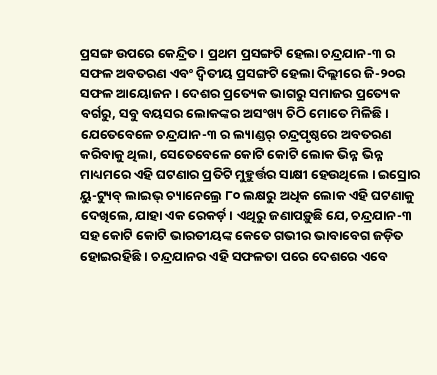ପ୍ରସଙ୍ଗ ଉପରେ କେନ୍ଦ୍ରିତ । ପ୍ରଥମ ପ୍ରସଙ୍ଗଟି ହେଲା ଚନ୍ଦ୍ରଯାନ-୩ ର ସଫଳ ଅବତରଣ ଏବଂ ଦ୍ୱିତୀୟ ପ୍ରସଙ୍ଗଟି ହେଲା ଦିଲ୍ଲୀରେ ଜି-୨୦ର ସଫଳ ଆୟୋଜନ । ଦେଶର ପ୍ରତ୍ୟେକ ଭାଗରୁ ସମାଜର ପ୍ରତ୍ୟେକ ବର୍ଗରୁ, ସବୁ ବୟସର ଲୋକଙ୍କର ଅସଂଖ୍ୟ ଚିଠି ମୋତେ ମିଳିଛି । ଯେତେବେଳେ ଚନ୍ଦ୍ରଯାନ-୩ ର ଲ୍ୟାଣ୍ଡର୍ ଚନ୍ଦ୍ରପୃଷ୍ଠରେ ଅବତରଣ କରିବାକୁ ଥିଲା, ସେତେବେଳେ କୋଟି କୋଟି ଲୋକ ଭିନ୍ନ ଭିନ୍ନ ମାଧ୍ୟମରେ ଏହି ଘଟଣାର ପ୍ରତିଟି ମୁହୁର୍ତ୍ତର ସାକ୍ଷୀ ହେଉଥିଲେ । ଇସ୍ରୋର ୟୁ-ଟ୍ୟୁବ୍ ଲାଇଭ୍ ଚ୍ୟାନେଲ୍ରେ ୮୦ ଲକ୍ଷରୁ ଅଧିକ ଲୋକ ଏହି ଘଟଣାକୁ ଦେଖିଲେ, ଯାହା ଏକ ରେକର୍ଡ଼ । ଏଥିରୁ ଜଣାପଡ଼ୁଛି ଯେ, ଚନ୍ଦ୍ରଯାନ-୩ ସହ କୋଟି କୋଟି ଭାରତୀୟଙ୍କ କେତେ ଗଭୀର ଭାବାବେଗ ଜଡ଼ିତ ହୋଇରହିଛି । ଚନ୍ଦ୍ରଯାନର ଏହି ସଫଳତା ପରେ ଦେଶରେ ଏବେ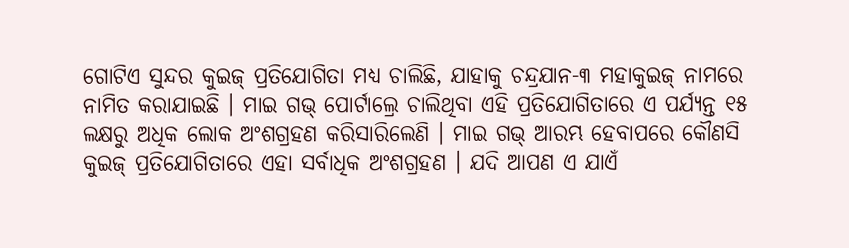ଗୋଟିଏ ସୁନ୍ଦର କୁଇଜ୍ ପ୍ରତିଯୋଗିତା ମଧ୍ୟ ଚାଲିଛି, ଯାହାକୁ ଚନ୍ଦ୍ରଯାନ-୩ ମହାକୁଇଜ୍ ନାମରେ ନାମିତ କରାଯାଇଛି । ମାଇ ଗଭ୍ ପୋର୍ଟାଲ୍ରେ ଚାଲିଥିବା ଏହି ପ୍ରତିଯୋଗିତାରେ ଏ ପର୍ଯ୍ୟନ୍ତ ୧୫ ଲକ୍ଷରୁ ଅଧିକ ଲୋକ ଅଂଶଗ୍ରହଣ କରିସାରିଲେଣି । ମାଇ ଗଭ୍ ଆରମ୍ଭ ହେବାପରେ କୌଣସି କୁଇଜ୍ ପ୍ରତିଯୋଗିତାରେ ଏହା ସର୍ବାଧିକ ଅଂଶଗ୍ରହଣ । ଯଦି ଆପଣ ଏ ଯାଏଁ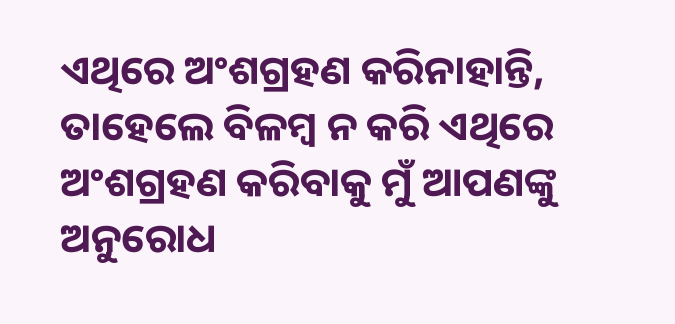ଏଥିରେ ଅଂଶଗ୍ରହଣ କରିନାହାନ୍ତି, ତାହେଲେ ବିଳମ୍ବ ନ କରି ଏଥିରେ ଅଂଶଗ୍ରହଣ କରିବାକୁ ମୁଁ ଆପଣଙ୍କୁ ଅନୁରୋଧ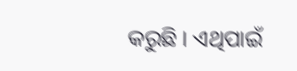କରୁଛି । ଏଥିପାଇଁ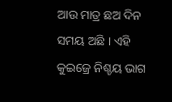ଆଉ ମାତ୍ର ଛଅ ଦିନ ସମୟ ଅଛି । ଏହି କୁଇଜ୍ରେ ନିଶ୍ଚୟ ଭାଗ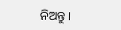ନିଅନ୍ତୁ ।